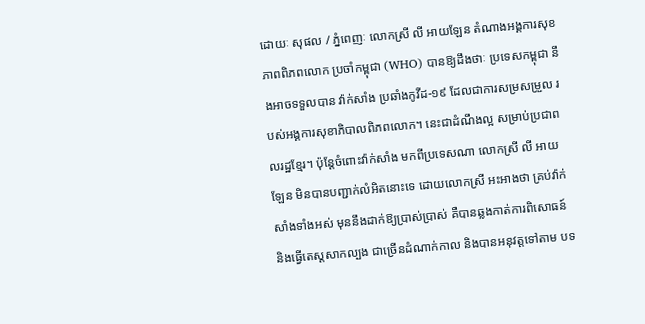ដោយៈ សុផល / ភ្នំពេញៈ លោកស្រី លី អាយឡែន តំណាងអង្គការសុខភាពពិភពលោក ប្រចាំកម្ពុជា (WHO) បានឱ្យដឹងថាៈ ប្រទេសកម្ពុជា នឹងអាចទទួលបាន វ៉ាក់សាំង ប្រឆាំងកូវីដ-១៩ ដែលជាការសម្រសម្រួល របស់អង្គការសុខាភិបាលពិភពលោក។ នេះជាដំណឹងល្អ សម្រាប់ប្រជាពលរដ្ឋខ្មែរ។ ប៉ុន្តែចំពោះវ៉ាក់សាំង មកពីប្រទេសណា លោកស្រី លី អាយឡែន មិនបានបញ្ជាក់លំអិតនោះទេ ដោយលោកស្រី អះអាងថា គ្រប់វ៉ាក់សាំងទាំងអស់ មុននឹងដាក់ឱ្យប្រាស់ប្រាស់ គឺបានឆ្លងកាត់ការពិសោធន៍ និងធ្វើតេស្តសាកល្បង ជាច្រើនដំណាក់កាល និងបានអនុវត្តទៅតាម បទ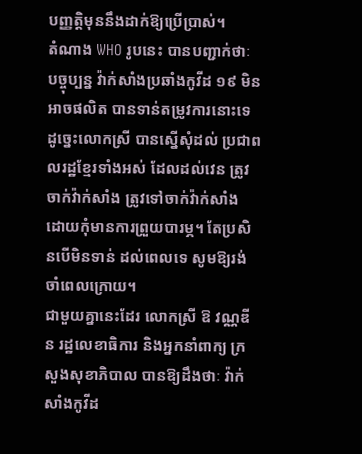បញ្ញត្តិមុននឹងដាក់ឱ្យប្រើប្រាស់។
តំណាង WHO រូបនេះ បានបញ្ជាក់ថាៈ បច្ចុប្បន្ន វ៉ាក់សាំងប្រឆាំងកូវីដ ១៩ មិនអាចផលិត បានទាន់តម្រូវការនោះទេ ដូច្នេះលោកស្រី បានស្នើសុំដល់ ប្រជាពលរដ្ឋខ្មែរទាំងអស់ ដែលដល់វេន ត្រូវចាក់វ៉ាក់សាំង ត្រូវទៅចាក់វ៉ាក់សាំង ដោយកុំមានការព្រួយបារម្ភ។ តែប្រសិនបើមិនទាន់ ដល់ពេលទេ សូមឱ្យរង់ចាំពេលក្រោយ។
ជាមួយគ្នានេះដែរ លោកស្រី ឱ វណ្ណឌីន រដ្ឋលេខាធិការ និងអ្នកនាំពាក្យ ក្រសួងសុខាភិបាល បានឱ្យដឹងថាៈ វ៉ាក់សាំងកូវីដ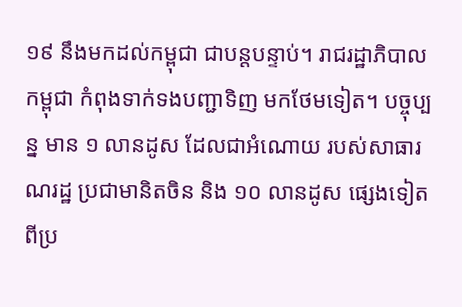១៩ នឹងមកដល់កម្ពុជា ជាបន្តបន្ទាប់។ រាជរដ្ឋាភិបាល កម្ពុជា កំពុងទាក់ទងបញ្ជាទិញ មកថែមទៀត។ បច្ចុប្បន្ន មាន ១ លានដូស ដែលជាអំណោយ របស់សាធារណរដ្ឋ ប្រជាមានិតចិន និង ១០ លានដូស ផ្សេងទៀត ពីប្រ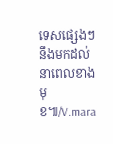ទេសផ្សេងៗ នឹងមកដល់ នាពេលខាងមុខ៕/V.mara